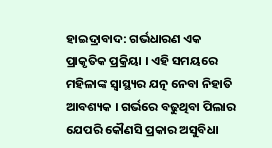ହାଇଦ୍ରାବାଦ: ଗର୍ଭଧାରଣ ଏକ ପ୍ରାକୃତିକ ପ୍ରକ୍ରିୟା । ଏହି ସମୟରେ ମହିଳାଙ୍କ ସ୍ବାସ୍ଥ୍ୟର ଯତ୍ନ ନେବା ନିହାତି ଆବଶ୍ୟକ । ଗର୍ଭରେ ବଢୁଥିବା ପିଲାର ଯେପରି କୌଣସି ପ୍ରକାର ଅସୁବିଧା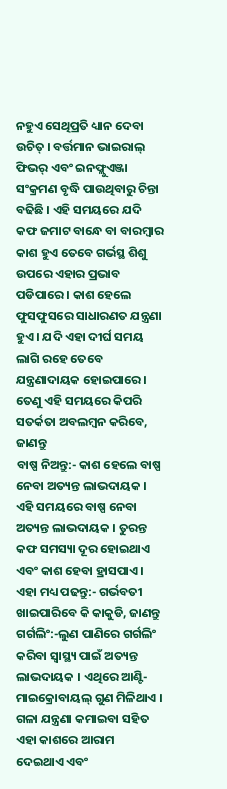ନହୁଏ ସେଥିପ୍ରତି ଧ୍ୟାନ ଦେବା ଉଚିତ୍ । ବର୍ତ୍ତମାନ ଭାଇରାଲ୍ ଫିଭର୍ ଏବଂ ଇନଫ୍ଲୁଏଞ୍ଜା ସଂକ୍ରମଣ ବୃଦ୍ଧି ପାଉଥିବାରୁ ଚିନ୍ତା ବଢିଛି । ଏହି ସମୟରେ ଯଦି କଫ ଜମାଟ ବାନ୍ଧେ ବା ବାରମ୍ବାର କାଶ ହୁଏ ତେବେ ଗର୍ଭସ୍ଥ ଶିଶୁ ଉପରେ ଏହାର ପ୍ରଭାବ ପଡିପାରେ । କାଶ ହେଲେ ଫୁସଫୁସରେ ସାଧାରଣତ ଯନ୍ତ୍ରଣା ହୁଏ । ଯଦି ଏହା ଦୀର୍ଘ ସମୟ ଲାଗି ରହେ ତେବେ ଯନ୍ତ୍ରଣାଦାୟକ ହୋଇପାରେ । ତେଣୁ ଏହି ସମୟରେ କିପରି ସତର୍କତା ଅବଲମ୍ବନ କରିବେ, ଜାଣନ୍ତୁ
ବାଷ୍ପ ନିଅନ୍ତୁ:- କାଶ ହେଲେ ବାଷ୍ପ ନେବା ଅତ୍ୟନ୍ତ ଲାଭଦାୟକ । ଏହି ସମୟରେ ବାଷ୍ପ ନେବା ଅତ୍ୟନ୍ତ ଲାଭଦାୟକ । ତୁରନ୍ତ କଫ ସମସ୍ୟା ଦୂର ହୋଇଥାଏ ଏବଂ କାଶ ହେବା ହ୍ରାସପାଏ ।
ଏହା ମଧ୍ୟ ପଢନ୍ତୁ:- ଗର୍ଭବତୀ ଖାଇପାରିବେ କି କାକୁଡି, ଜାଣନ୍ତୁ
ଗର୍ଗଲିଂ:-ଲୁଣ ପାଣିରେ ଗର୍ଗଲିଂ କରିବା ସ୍ୱାସ୍ଥ୍ୟ ପାଇଁ ଅତ୍ୟନ୍ତ ଲାଭଦାୟକ । ଏଥିରେ ଆଣ୍ଟି-ମାଇକ୍ରୋବାୟଲ୍ ଗୁଣ ମିଳିଥାଏ । ଗଳା ଯନ୍ତ୍ରଣା କମାଇବା ସହିତ ଏହା କାଶରେ ଆରାମ ଦେଇଥାଏ ଏବଂ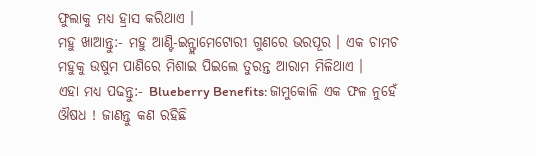ଫୁଲାକୁ ମଧ୍ୟ ହ୍ରାସ କରିଥାଏ ।
ମହୁ ଖାଆନ୍ତୁ:- ମହୁ ଆଣ୍ଟି-ଇନ୍ଫ୍ଲାମେଟୋରୀ ଗୁଣରେ ଭରପୂର । ଏକ ଚାମଚ ମହୁକୁ ଉଷୁମ ପାଣିରେ ମିଶାଇ ପିଇଲେ ତୁରନ୍ତ ଆରାମ ମିଳିଥାଏ ।
ଏହା ମଧ୍ୟ ପଢନ୍ତୁ:- Blueberry Benefits: ଜାମୁକୋଳି ଏକ ଫଳ ନୁହେଁ ଔଷଧ ! ଜାଣନ୍ତୁ କଣ ରହିଛି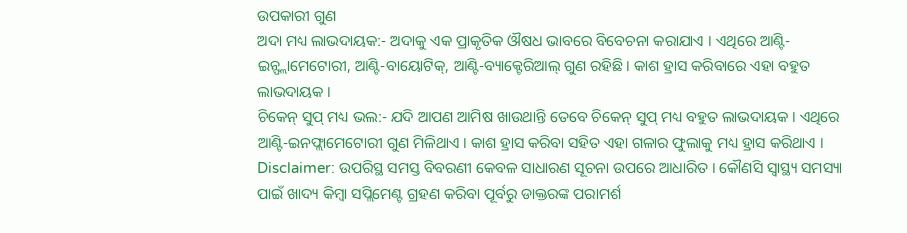ଉପକାରୀ ଗୁଣ
ଅଦା ମଧ୍ୟ ଲାଭଦାୟକ:- ଅଦାକୁ ଏକ ପ୍ରାକୃତିକ ଔଷଧ ଭାବରେ ବିବେଚନା କରାଯାଏ । ଏଥିରେ ଆଣ୍ଟି-ଇନ୍ଫ୍ଲାମେଟୋରୀ, ଆଣ୍ଟି-ବାୟୋଟିକ୍, ଆଣ୍ଟି-ବ୍ୟାକ୍ଟେରିଆଲ୍ ଗୁଣ ରହିଛି । କାଶ ହ୍ରାସ କରିବାରେ ଏହା ବହୁତ ଲାଭଦାୟକ ।
ଚିକେନ୍ ସୁପ୍ ମଧ୍ୟ ଭଲ:- ଯଦି ଆପଣ ଆମିଷ ଖାଉଥାନ୍ତି ତେବେ ଚିକେନ୍ ସୁପ୍ ମଧ୍ୟ ବହୁତ ଲାଭଦାୟକ । ଏଥିରେ ଆଣ୍ଟି-ଇନଫ୍ଲାମେଟୋରୀ ଗୁଣ ମିଳିଥାଏ । କାଶ ହ୍ରାସ କରିବା ସହିତ ଏହା ଗଳାର ଫୁଲାକୁ ମଧ୍ୟ ହ୍ରାସ କରିଥାଏ ।
Disclaimer: ଉପରିସ୍ଥ ସମସ୍ତ ବିବରଣୀ କେବଳ ସାଧାରଣ ସୂଚନା ଉପରେ ଆଧାରିତ । କୌଣସି ସ୍ବାସ୍ଥ୍ୟ ସମସ୍ୟା ପାଇଁ ଖାଦ୍ୟ କିମ୍ବା ସପ୍ଲିମେଣ୍ଟ ଗ୍ରହଣ କରିବା ପୂର୍ବରୁ ଡାକ୍ତରଙ୍କ ପରାମର୍ଶ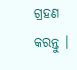ଗ୍ରହଣ କରନ୍ତୁ ।